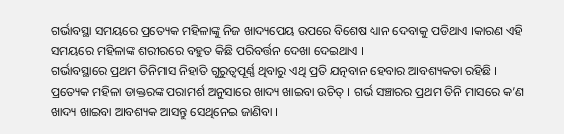ଗର୍ଭାବସ୍ଥା ସମୟରେ ପ୍ରତ୍ୟେକ ମହିଳାଙ୍କୁ ନିଜ ଖାଦ୍ୟପେୟ ଉପରେ ବିଶେଷ ଧ୍ୟାନ ଦେବାକୁ ପଡିଥାଏ ।କାରଣ ଏହି ସମୟରେ ମହିଳାଙ୍କ ଶରୀରରେ ବହୁତ କିଛି ପରିବର୍ତ୍ତନ ଦେଖା ଦେଇଥାଏ ।
ଗର୍ଭାବସ୍ଥାରେ ପ୍ରଥମ ତିନିମାସ ନିହାତି ଗୁରୁତ୍ଵପୂର୍ଣ୍ଣ ଥିବାରୁ ଏଥି ପ୍ରତି ଯତ୍ନବାନ ହେବାର ଆବଶ୍ୟକତା ରହିଛି ।
ପ୍ରତ୍ୟେକ ମହିଳା ଡାକ୍ତରଙ୍କ ପରାମର୍ଶ ଅନୁସାରେ ଖାଦ୍ୟ ଖାଇବା ଉଚିତ୍ । ଗର୍ଭ ସଞ୍ଚାରର ପ୍ରଥମ ତିନି ମାସରେ କ’ଣ ଖାଦ୍ୟ ଖାଇବା ଆବଶ୍ୟକ ଆସନ୍ତୁ ସେଥିନେଇ ଜାଣିବା ।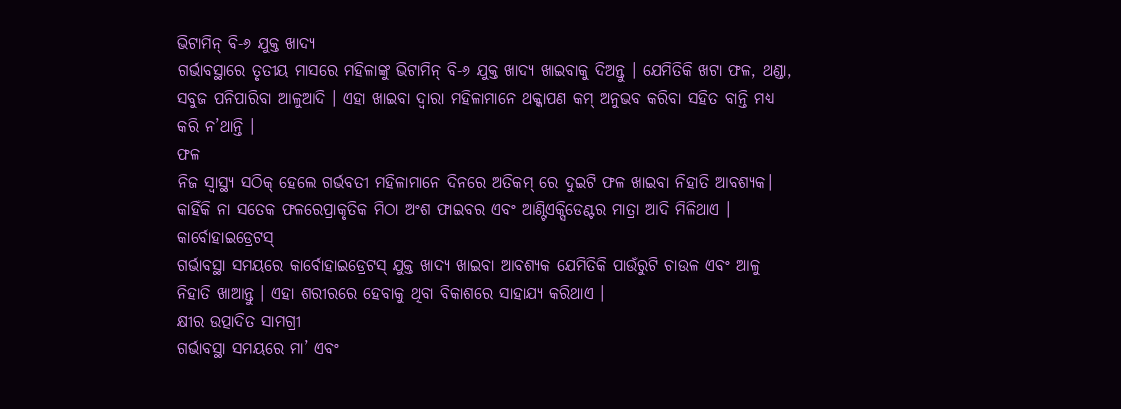ଭିଟାମିନ୍ ବି-୬ ଯୁକ୍ତ ଖାଦ୍ୟ
ଗର୍ଭାବସ୍ଥାରେ ତୃତୀୟ ମାସରେ ମହିଳାଙ୍କୁ ଭିଟାମିନ୍ ବି-୬ ଯୁକ୍ତ ଖାଦ୍ୟ ଖାଇବାକୁ ଦିଅନ୍ତୁ । ଯେମିତିକି ଖଟା ଫଳ, ଥଣ୍ଡା, ସବୁଜ ପନିପାରିବା ଆଳୁଆଦି । ଏହା ଖାଇବା ଦ୍ଵାରା ମହିଳାମାନେ ଥକ୍କାପଣ କମ୍ ଅନୁଭବ କରିବା ସହିତ ବାନ୍ତି ମଧ୍ୟ କରି ନ’ଥାନ୍ତି ।
ଫଳ
ନିଜ ସ୍ୱାସ୍ଥ୍ୟ ସଠିକ୍ ହେଲେ ଗର୍ଭବତୀ ମହିଳାମାନେ ଦିନରେ ଅତିକମ୍ ରେ ଦୁଇଟି ଫଳ ଖାଇବା ନିହାତି ଆବଶ୍ୟକ। କାହିଁକି ନା ସତେକ ଫଳରେପ୍ରାକୃତିକ ମିଠା ଅଂଶ ଫାଇବର ଏବଂ ଆଣ୍ଟିଏକ୍ସିଡେଣ୍ଟର ମାତ୍ରା ଆଦି ମିଳିଥାଏ ।
କାର୍ବୋହାଇଡ୍ରେଟସ୍
ଗର୍ଭାବସ୍ଥା ସମୟରେ କାର୍ବୋହାଇଡ୍ରେଟସ୍ ଯୁକ୍ତ ଖାଦ୍ୟ ଖାଇବା ଆବଶ୍ୟକ ଯେମିତିକି ପାଉଁରୁଟି ଚାଉଳ ଏବଂ ଆଳୁ ନିହାତି ଖାଆନ୍ତୁ । ଏହା ଶରୀରରେ ହେବାକୁ ଥିବା ବିକାଶରେ ସାହାଯ୍ୟ କରିଥାଏ ।
କ୍ଷୀର ଉତ୍ପାଦିତ ସାମଗ୍ରୀ
ଗର୍ଭାବସ୍ଥା ସମୟରେ ମା’ ଏବଂ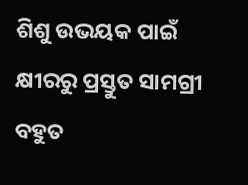ଶିଶୁ ଉଭୟକ ପାଇଁ କ୍ଷୀରରୁ ପ୍ରସ୍ତୁତ ସାମଗ୍ରୀ ବହୁତ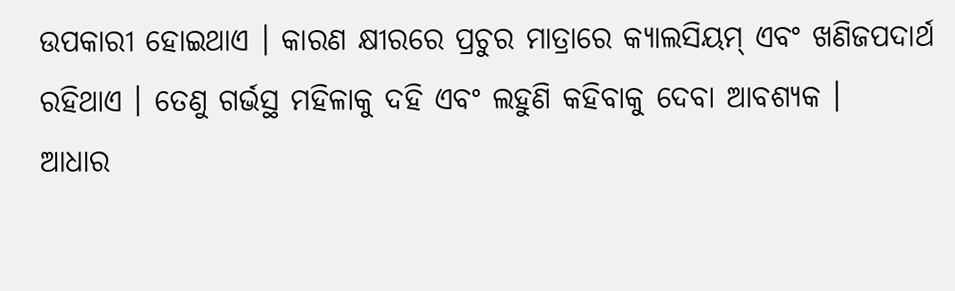ଉପକାରୀ ହୋଇଥାଏ । କାରଣ କ୍ଷୀରରେ ପ୍ରଚୁର ମାତ୍ରାରେ କ୍ୟାଲସିୟମ୍ ଏବଂ ଖଣିଜପଦାର୍ଥ ରହିଥାଏ । ତେଣୁ ଗର୍ଭସ୍ଥ ମହିଳାକୁ ଦହି ଏବଂ ଲହୁଣି କହିବାକୁ ଦେବା ଆବଶ୍ୟକ ।
ଆଧାର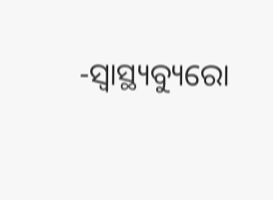-ସ୍ୱାସ୍ଥ୍ୟବ୍ୟୁରୋ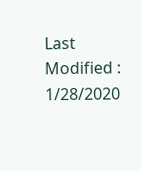Last Modified : 1/28/2020